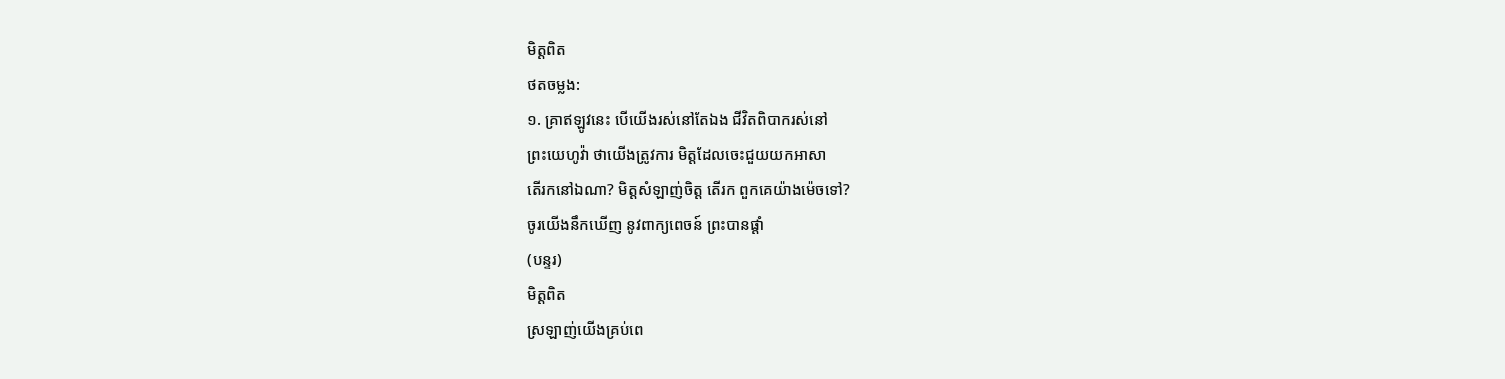មិត្តពិត
ថតចម្លង:
១. គ្រាឥឡូវនេះ បើយើងរស់នៅតែឯង ជីវិតពិបាករស់នៅ
ព្រះយេហូវ៉ា ថាយើងត្រូវការ មិត្តដែលចេះជួយយកអាសា
តើរកនៅឯណា? មិត្តសំឡាញ់ចិត្ត តើរក ពួកគេយ៉ាងម៉េចទៅ?
ចូរយើងនឹកឃើញ នូវពាក្យពេចន៍ ព្រះបានផ្ដាំ
(បន្ទរ)
មិត្តពិត
ស្រឡាញ់យើងគ្រប់ពេ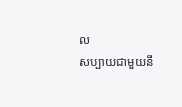ល
សប្បាយជាមួយនឹ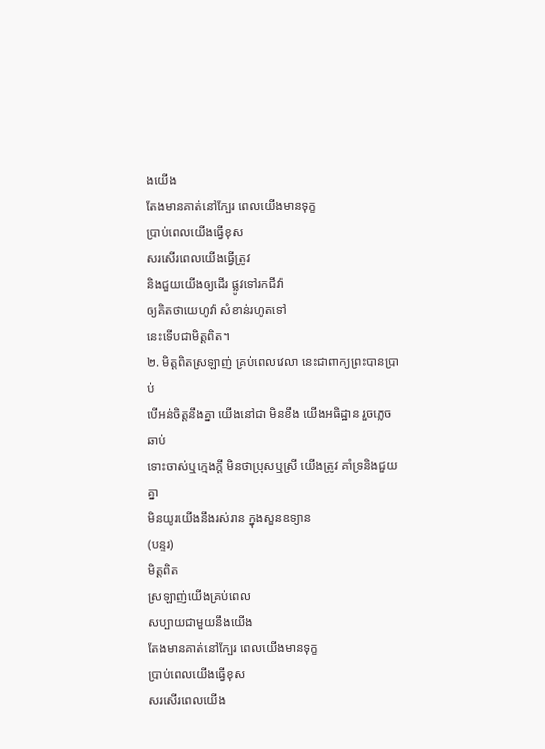ងយើង
តែងមានគាត់នៅក្បែរ ពេលយើងមានទុក្ខ
ប្រាប់ពេលយើងធ្វើខុស
សរសើរពេលយើងធ្វើត្រូវ
និងជួយយើងឲ្យដើរ ផ្លូវទៅរកជីវ៉ា
ឲ្យគិតថាយេហូវ៉ា សំខាន់រហូតទៅ
នេះទើបជាមិត្តពិត។
២. មិត្តពិតស្រឡាញ់ គ្រប់ពេលវេលា នេះជាពាក្យព្រះបានប្រាប់
បើអន់ចិត្តនឹងគ្នា យើងនៅជា មិនខឹង យើងអធិដ្ឋាន រួចភ្លេចឆាប់
ទោះចាស់ឬក្មេងក្ដី មិនថាប្រុសឬស្រី យើងត្រូវ គាំទ្រនិងជួយគ្នា
មិនយូរយើងនឹងរស់រាន ក្នុងសួនឧទ្យាន
(បន្ទរ)
មិត្តពិត
ស្រឡាញ់យើងគ្រប់ពេល
សប្បាយជាមួយនឹងយើង
តែងមានគាត់នៅក្បែរ ពេលយើងមានទុក្ខ
ប្រាប់ពេលយើងធ្វើខុស
សរសើរពេលយើង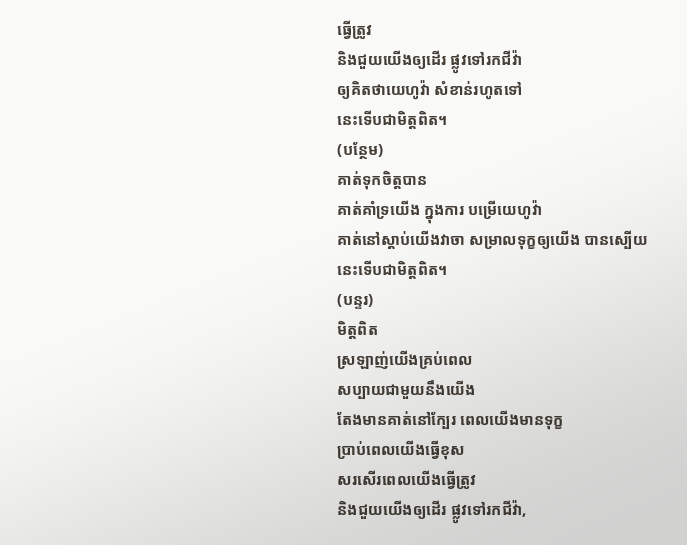ធ្វើត្រូវ
និងជួយយើងឲ្យដើរ ផ្លូវទៅរកជីវ៉ា
ឲ្យគិតថាយេហូវ៉ា សំខាន់រហូតទៅ
នេះទើបជាមិត្តពិត។
(បន្ថែម)
គាត់ទុកចិត្តបាន
គាត់គាំទ្រយើង ក្នុងការ បម្រើយេហូវ៉ា
គាត់នៅស្ដាប់យើងវាចា សម្រាលទុក្ខឲ្យយើង បានស្បើយ
នេះទើបជាមិត្តពិត។
(បន្ទរ)
មិត្តពិត
ស្រឡាញ់យើងគ្រប់ពេល
សប្បាយជាមួយនឹងយើង
តែងមានគាត់នៅក្បែរ ពេលយើងមានទុក្ខ
ប្រាប់ពេលយើងធ្វើខុស
សរសើរពេលយើងធ្វើត្រូវ
និងជួយយើងឲ្យដើរ ផ្លូវទៅរកជីវ៉ា,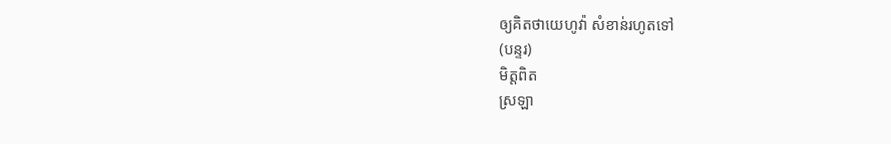ឲ្យគិតថាយេហូវ៉ា សំខាន់រហូតទៅ
(បន្ទរ)
មិត្តពិត
ស្រឡា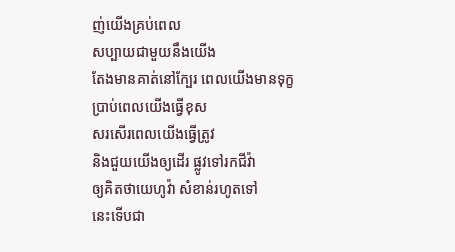ញ់យើងគ្រប់ពេល
សប្បាយជាមួយនឹងយើង
តែងមានគាត់នៅក្បែរ ពេលយើងមានទុក្ខ
ប្រាប់ពេលយើងធ្វើខុស
សរសើរពេលយើងធ្វើត្រូវ
និងជួយយើងឲ្យដើរ ផ្លូវទៅរកជីវ៉ា
ឲ្យគិតថាយេហូវ៉ា សំខាន់រហូតទៅ
នេះទើបជា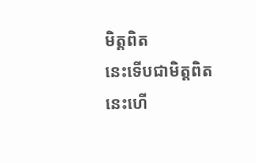មិត្តពិត
នេះទើបជាមិត្តពិត
នេះហើ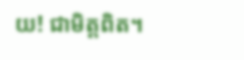យ! ជាមិត្តពិត។